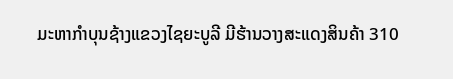ມະຫາກໍາບຸນຊ້າງແຂວງໄຊຍະບູລີ ມີຮ້ານວາງສະແດງສິນຄ້າ 310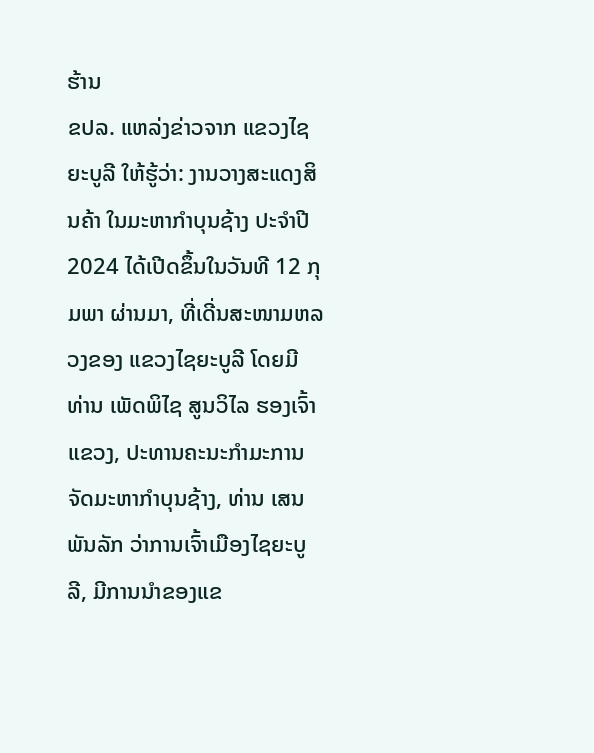ຮ້ານ
ຂປລ. ແຫລ່ງຂ່າວຈາກ ແຂວງໄຊຍະບູລີ ໃຫ້ຮູ້ວ່າ: ງານວາງສະແດງສິນຄ້າ ໃນມະຫາກໍາບຸນຊ້າງ ປະຈໍາປີ 2024 ໄດ້ເປີດຂຶ້ນໃນວັນທີ 12 ກຸມພາ ຜ່ານມາ, ທີ່ເດີ່ນສະໜາມຫລວງຂອງ ແຂວງໄຊຍະບູລີ ໂດຍມີ ທ່ານ ເພັດພິໄຊ ສູນວິໄລ ຮອງເຈົ້າແຂວງ, ປະທານຄະນະກໍາມະການຈັດມະຫາກໍາບຸນຊ້າງ, ທ່ານ ເສນ ພັນລັກ ວ່າການເຈົ້າເມືອງໄຊຍະບູລີ, ມີການນໍາຂອງແຂ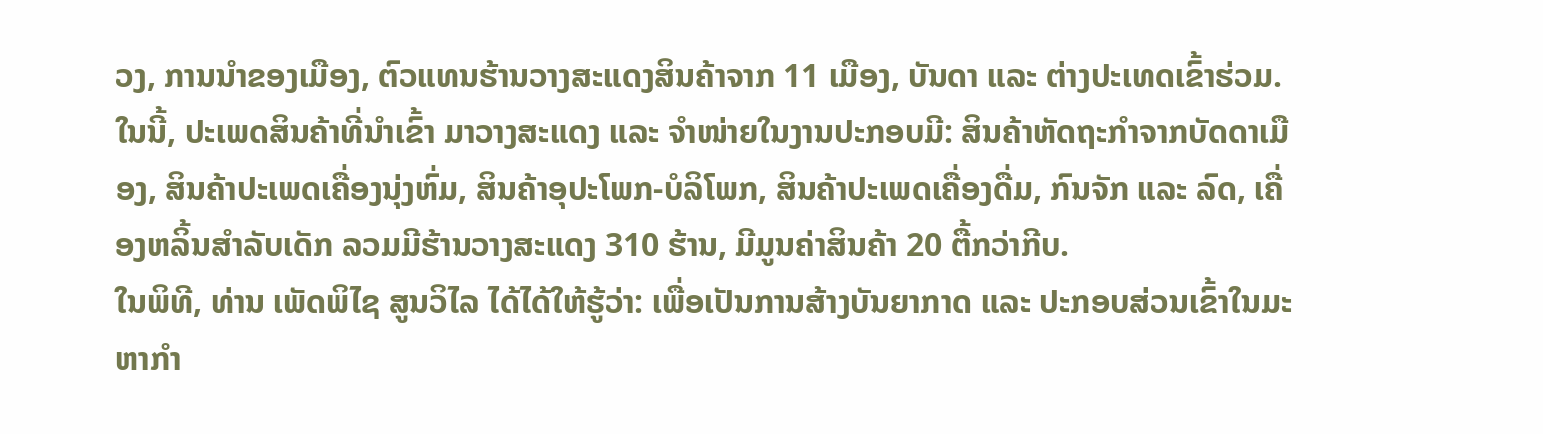ວງ, ການນໍາຂອງເມືອງ, ຕົວແທນຮ້ານວາງສະແດງສິນຄ້າຈາກ 11 ເມືອງ, ບັນດາ ແລະ ຕ່າງປະເທດເຂົ້າຮ່ວມ. ໃນນີ້, ປະເພດສິນຄ້າທີ່ນຳເຂົ້າ ມາວາງສະແດງ ແລະ ຈຳໜ່າຍໃນງານປະກອບມີ: ສິນຄ້າຫັດຖະກຳຈາກບັດດາເມືອງ, ສິນຄ້າປະເພດເຄື່ອງນຸ່ງຫົ່ມ, ສິນຄ້າອຸປະໂພກ-ບໍລິໂພກ, ສິນຄ້າປະເພດເຄື່ອງດື່ມ, ກົນຈັກ ແລະ ລົດ, ເຄື່ອງຫລິ້ນສຳລັບເດັກ ລວມມີຮ້ານວາງສະແດງ 310 ຮ້ານ, ມີມູນຄ່າສິນຄ້າ 20 ຕື້ກວ່າກີບ.
ໃນພິທີ, ທ່ານ ເພັດພິໄຊ ສູນວິໄລ ໄດ້ໄດ້ໃຫ້ຮູ້ວ່າ: ເພື່ອເປັນການສ້າງບັນຍາກາດ ແລະ ປະກອບສ່ວນເຂົ້າໃນມະຫາກໍາ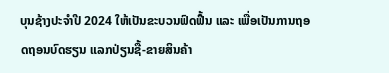ບຸນຊ້າງປະຈໍາປີ 2024 ໃຫ້ເປັນຂະບວນຟົດຟື້ນ ແລະ ເພື່ອເປັນການຖອດຖອນບົດຮຽນ ແລກປ່ຽນຊື້-ຂາຍສິນຄ້າ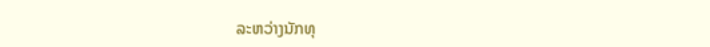ລະຫວ່າງນັກທຸ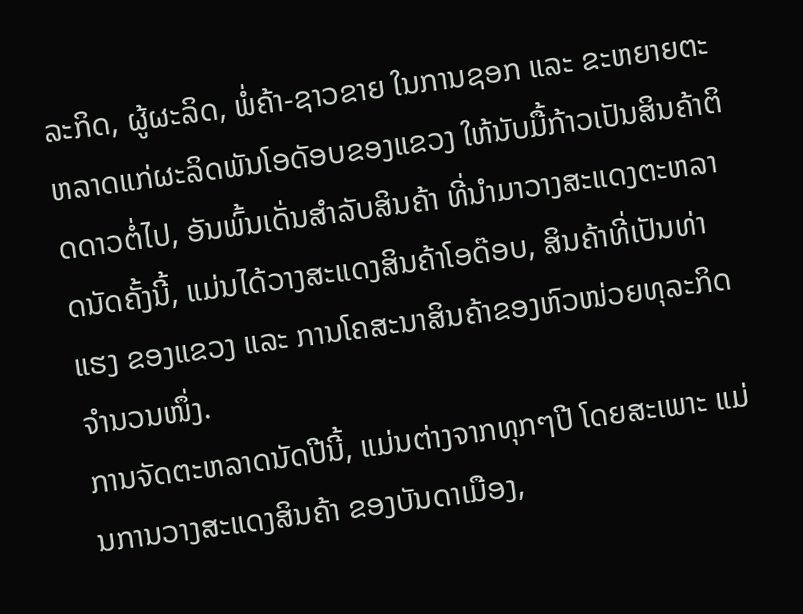ລະກິດ, ຜູ້ຜະລິດ, ພໍ່ຄ້າ-ຊາວຂາຍ ໃນການຊອກ ແລະ ຂະຫຍາຍຕະຫລາດແກ່ຜະລິດພັນໂອດັອບຂອງແຂວງ ໃຫ້ນັບມື້ກ້າວເປັນສິນຄ້າຕິດດາວຕໍ່ໄປ, ອັນພົ້ນເດັ່ນສຳລັບສິນຄ້າ ທີ່ນຳມາວາງສະແດງຕະຫລາດນັດຄັ້ງນີ້, ແມ່ນໄດ້ວາງສະແດງສິນຄ້າໂອດ໊ອບ, ສິນຄ້າທີ່ເປັນທ່າແຮງ ຂອງແຂວງ ແລະ ການໂຄສະນາສິນຄ້າຂອງຫົວໜ່ວຍທຸລະກິດຈຳນວນໜຶ່ງ.
ການຈັດຕະຫລາດນັດປີນີ້, ແມ່ນຕ່າງຈາກທຸກໆປີ ໂດຍສະເພາະ ແມ່ນການວາງສະແດງສິນຄ້າ ຂອງບັນດາເມືອງ,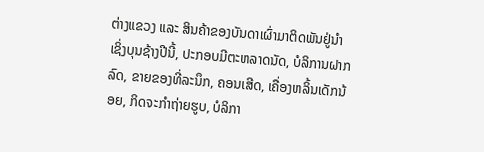ຕ່າງແຂວງ ແລະ ສິນຄ້າຂອງບັນດາເຜົ່າມາຕິດພັນຢູ່ນຳ ເຊິ່ງບຸນຊ້າງປີນີ້, ປະກອບມີຕະຫລາດນັດ, ບໍລິການຝາກລົດ, ຂາຍຂອງທີ່ລະນຶກ, ຄອນເສີດ, ເຄື່ອງຫລິ້ນເດັກນ້ອຍ, ກິດຈະກຳຖ່າຍຮູບ, ບໍລິກາ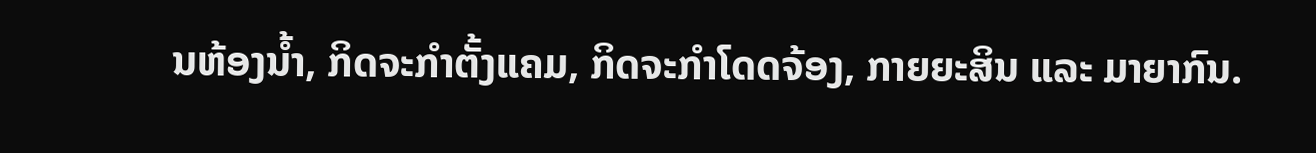ນຫ້ອງນ້ຳ, ກິດຈະກຳຕັ້ງແຄມ, ກິດຈະກຳໂດດຈ້ອງ, ກາຍຍະສິນ ແລະ ມາຍາກົນ.